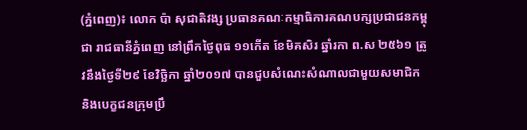(ភ្នំពេញ)៖ លោក ប៉ា សុជាតិវង្ស ប្រធានគណៈកម្មាធិការគណបក្សប្រជាជនកម្ពុជា រាជធានីភ្នំពេញ នៅព្រឹកថ្ងៃពុធ ១១កើត ខែមិគសិរ ឆ្នាំរកា ព.ស ២៥៦១ ត្រូវនឹងថ្ងៃទី២៩ ខែវិច្ឆិកា ឆ្នាំ២០១៧ បានជួបសំណេះសំណាលជាមួយសមាជិក និងបេក្ខជនក្រុមប្រឹ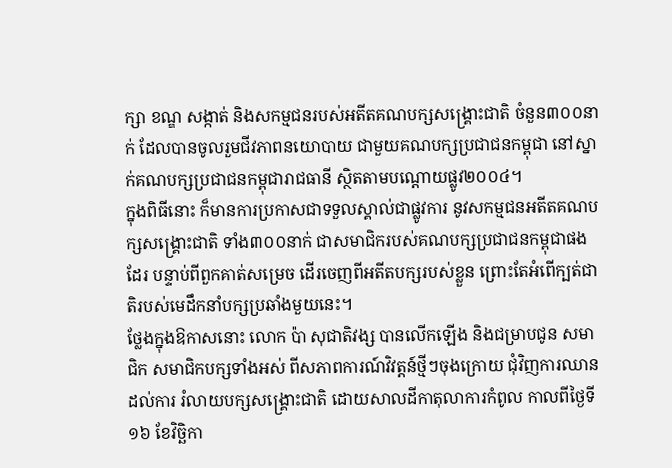ក្សា ខណ្ឌ សង្កាត់ និងសកម្មជនរបស់អតីតគណបក្សសង្គ្រោះជាតិ ចំនួន៣០០នាក់ ដែលបានចូលរួមជីវភាពនយោបាយ ជាមួយគណបក្សប្រជាជនកម្ពុជា នៅស្នាក់គណបក្សប្រជាជនកម្ពុជារាជធានី ស្ថិតតាមបណ្តោយផ្លូវ២០០៤។
ក្នុងពិធីនោះ ក៏មានការប្រកាសជាទទួលស្គាល់ជាផ្លូវការ នូវសកម្មជនអតីតគណបក្សសង្គ្រោះជាតិ ទាំង៣០០នាក់ ជាសមាជិករបស់គណបក្សប្រជាជនកម្ពុជាផងដែរ បន្ទាប់ពីពួកគាត់សម្រេច ដើរចេញពីអតីតបក្សរបស់ខ្លួន ព្រោះតែអំពើក្បត់ជាតិរបស់មេដឹកនាំបក្សប្រឆាំងមួយនេះ។
ថ្លែងក្នុងឱកាសនោះ លោក ប៉ា សុជាតិវង្ស បានលើកឡើង និងជម្រាបជូន សមាជិក សមាជិកបក្សទាំងអស់ ពីសភាពការណ៍វិវត្តន៍ថ្មីៗចុងក្រោយ ជុំវិញការឈានដល់ការ រំលាយបក្សសង្គ្រោះជាតិ ដោយសាលដីកាតុលាការកំពូល កាលពីថ្ងៃទី១៦ ខែវិច្ឆិកា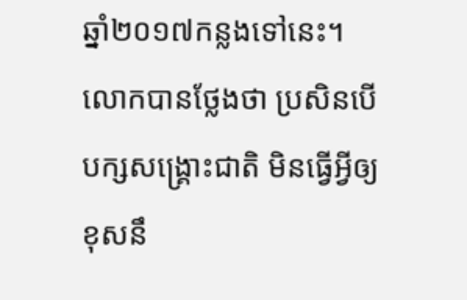ឆ្នាំ២០១៧កន្លងទៅនេះ។
លោកបានថ្លែងថា ប្រសិនបើបក្សសង្គ្រោះជាតិ មិនធ្វើអ្វីឲ្យខុសនឹ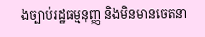ងច្បាប់រដ្ឋធម្មនុញ្ញ និងមិនមានចេតនា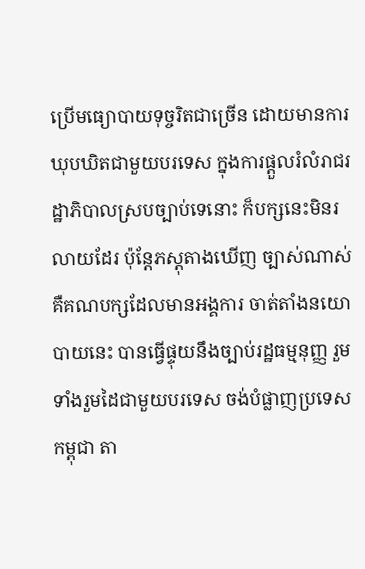ប្រើមធ្យោបាយទុច្ចរិតជាច្រើន ដោយមានការឃុបឃិតជាមួយបរទេស ក្នុងការផ្តួលរំលំរាជរដ្ឋាភិបាលស្របច្បាប់ទេនោះ ក៏បក្សនេះមិនរលាយដែរ ប៉ុន្តែភស្តុតាងឃើញ ច្បាស់ណាស់ គឺគណបក្សដែលមានអង្គការ ចាត់តាំងនយោបាយនេះ បានធ្វើផ្ទុយនឹងច្បាប់រដ្ឋធម្មនុញ្ញ រួមទាំងរួមដៃជាមួយបរទេស ចង់បំផ្លាញប្រទេសកម្ពុជា តា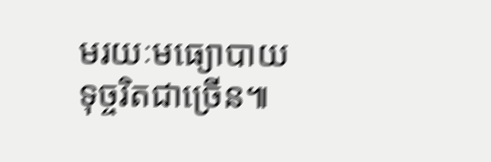មរយៈមធ្យោបាយទុច្ចរិតជាច្រើន៕